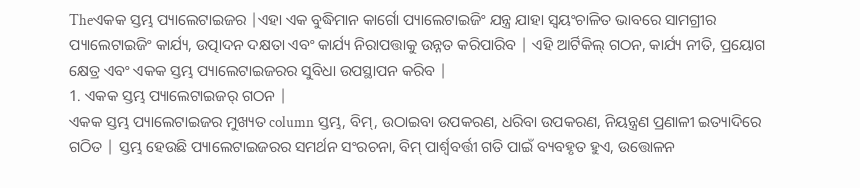Theଏକକ ସ୍ତମ୍ଭ ପ୍ୟାଲେଟାଇଜର |ଏହା ଏକ ବୁଦ୍ଧିମାନ କାର୍ଗୋ ପ୍ୟାଲେଟାଇଜିଂ ଯନ୍ତ୍ର ଯାହା ସ୍ୱୟଂଚାଳିତ ଭାବରେ ସାମଗ୍ରୀର ପ୍ୟାଲେଟାଇଜିଂ କାର୍ଯ୍ୟ, ଉତ୍ପାଦନ ଦକ୍ଷତା ଏବଂ କାର୍ଯ୍ୟ ନିରାପତ୍ତାକୁ ଉନ୍ନତ କରିପାରିବ | ଏହି ଆର୍ଟିକିଲ୍ ଗଠନ, କାର୍ଯ୍ୟ ନୀତି, ପ୍ରୟୋଗ କ୍ଷେତ୍ର ଏବଂ ଏକକ ସ୍ତମ୍ଭ ପ୍ୟାଲେଟାଇଜରର ସୁବିଧା ଉପସ୍ଥାପନ କରିବ |
1. ଏକକ ସ୍ତମ୍ଭ ପ୍ୟାଲେଟାଇଜର୍ ଗଠନ |
ଏକକ ସ୍ତମ୍ଭ ପ୍ୟାଲେଟାଇଜର ମୁଖ୍ୟତ column ସ୍ତମ୍ଭ, ବିମ୍, ଉଠାଇବା ଉପକରଣ, ଧରିବା ଉପକରଣ, ନିୟନ୍ତ୍ରଣ ପ୍ରଣାଳୀ ଇତ୍ୟାଦିରେ ଗଠିତ | ସ୍ତମ୍ଭ ହେଉଛି ପ୍ୟାଲେଟାଇଜରର ସମର୍ଥନ ସଂରଚନା, ବିମ୍ ପାର୍ଶ୍ୱବର୍ତ୍ତୀ ଗତି ପାଇଁ ବ୍ୟବହୃତ ହୁଏ, ଉତ୍ତୋଳନ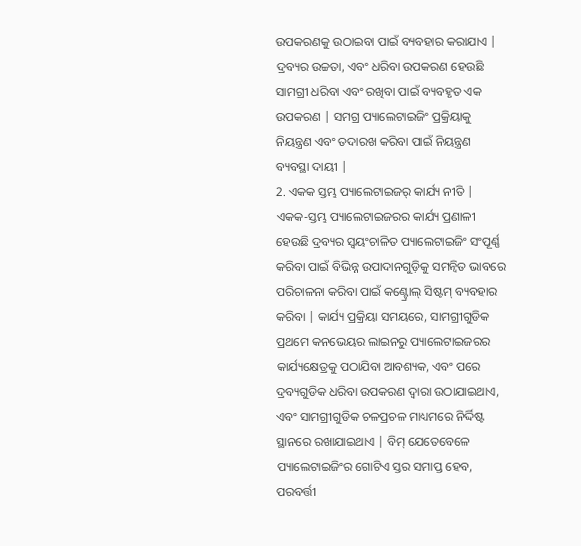ଉପକରଣକୁ ଉଠାଇବା ପାଇଁ ବ୍ୟବହାର କରାଯାଏ | ଦ୍ରବ୍ୟର ଉଚ୍ଚତା, ଏବଂ ଧରିବା ଉପକରଣ ହେଉଛି ସାମଗ୍ରୀ ଧରିବା ଏବଂ ରଖିବା ପାଇଁ ବ୍ୟବହୃତ ଏକ ଉପକରଣ | ସମଗ୍ର ପ୍ୟାଲେଟାଇଜିଂ ପ୍ରକ୍ରିୟାକୁ ନିୟନ୍ତ୍ରଣ ଏବଂ ତଦାରଖ କରିବା ପାଇଁ ନିୟନ୍ତ୍ରଣ ବ୍ୟବସ୍ଥା ଦାୟୀ |
2. ଏକକ ସ୍ତମ୍ଭ ପ୍ୟାଲେଟାଇଜର୍ କାର୍ଯ୍ୟ ନୀତି |
ଏକକ-ସ୍ତମ୍ଭ ପ୍ୟାଲେଟାଇଜରର କାର୍ଯ୍ୟ ପ୍ରଣାଳୀ ହେଉଛି ଦ୍ରବ୍ୟର ସ୍ୱୟଂଚାଳିତ ପ୍ୟାଲେଟାଇଜିଂ ସଂପୂର୍ଣ୍ଣ କରିବା ପାଇଁ ବିଭିନ୍ନ ଉପାଦାନଗୁଡ଼ିକୁ ସମନ୍ୱିତ ଭାବରେ ପରିଚାଳନା କରିବା ପାଇଁ କଣ୍ଟ୍ରୋଲ୍ ସିଷ୍ଟମ୍ ବ୍ୟବହାର କରିବା | କାର୍ଯ୍ୟ ପ୍ରକ୍ରିୟା ସମୟରେ, ସାମଗ୍ରୀଗୁଡିକ ପ୍ରଥମେ କନଭେୟର ଲାଇନରୁ ପ୍ୟାଲେଟାଇଜରର କାର୍ଯ୍ୟକ୍ଷେତ୍ରକୁ ପଠାଯିବା ଆବଶ୍ୟକ, ଏବଂ ପରେ ଦ୍ରବ୍ୟଗୁଡିକ ଧରିବା ଉପକରଣ ଦ୍ୱାରା ଉଠାଯାଇଥାଏ, ଏବଂ ସାମଗ୍ରୀଗୁଡିକ ଚଳପ୍ରଚଳ ମାଧ୍ୟମରେ ନିର୍ଦ୍ଦିଷ୍ଟ ସ୍ଥାନରେ ରଖାଯାଇଥାଏ | ବିମ୍ ଯେତେବେଳେ ପ୍ୟାଲେଟାଇଜିଂର ଗୋଟିଏ ସ୍ତର ସମାପ୍ତ ହେବ, ପରବର୍ତ୍ତୀ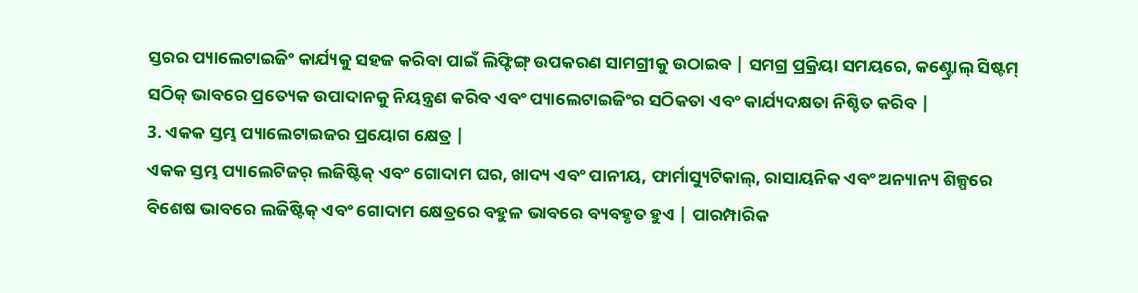ସ୍ତରର ପ୍ୟାଲେଟାଇଜିଂ କାର୍ଯ୍ୟକୁ ସହଜ କରିବା ପାଇଁ ଲିଫ୍ଟିଙ୍ଗ୍ ଉପକରଣ ସାମଗ୍ରୀକୁ ଉଠାଇବ | ସମଗ୍ର ପ୍ରକ୍ରିୟା ସମୟରେ, କଣ୍ଟ୍ରୋଲ୍ ସିଷ୍ଟମ୍ ସଠିକ୍ ଭାବରେ ପ୍ରତ୍ୟେକ ଉପାଦାନକୁ ନିୟନ୍ତ୍ରଣ କରିବ ଏବଂ ପ୍ୟାଲେଟାଇଜିଂର ସଠିକତା ଏବଂ କାର୍ଯ୍ୟଦକ୍ଷତା ନିଶ୍ଚିତ କରିବ |
3. ଏକକ ସ୍ତମ୍ଭ ପ୍ୟାଲେଟାଇଜର ପ୍ରୟୋଗ କ୍ଷେତ୍ର |
ଏକକ ସ୍ତମ୍ଭ ପ୍ୟାଲେଟିଜର୍ ଲଜିଷ୍ଟିକ୍ ଏବଂ ଗୋଦାମ ଘର, ଖାଦ୍ୟ ଏବଂ ପାନୀୟ, ଫାର୍ମାସ୍ୟୁଟିକାଲ୍, ରାସାୟନିକ ଏବଂ ଅନ୍ୟାନ୍ୟ ଶିଳ୍ପରେ ବିଶେଷ ଭାବରେ ଲଜିଷ୍ଟିକ୍ ଏବଂ ଗୋଦାମ କ୍ଷେତ୍ରରେ ବହୁଳ ଭାବରେ ବ୍ୟବହୃତ ହୁଏ | ପାରମ୍ପାରିକ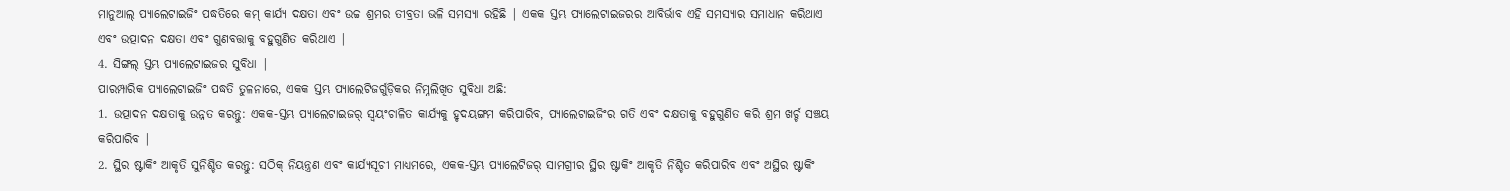ମାନୁଆଲ୍ ପ୍ୟାଲେଟାଇଜିଂ ପଦ୍ଧତିରେ କମ୍ କାର୍ଯ୍ୟ ଦକ୍ଷତା ଏବଂ ଉଚ୍ଚ ଶ୍ରମର ତୀବ୍ରତା ଭଳି ସମସ୍ୟା ରହିଛି | ଏକକ ସ୍ତମ୍ଭ ପ୍ୟାଲେଟାଇଜରର ଆବିର୍ଭାବ ଏହି ସମସ୍ୟାର ସମାଧାନ କରିଥାଏ ଏବଂ ଉତ୍ପାଦନ ଦକ୍ଷତା ଏବଂ ଗୁଣବତ୍ତାକୁ ବହୁଗୁଣିତ କରିଥାଏ |
4. ସିଙ୍ଗଲ୍ ସ୍ତମ୍ଭ ପ୍ୟାଲେଟାଇଜର ସୁବିଧା |
ପାରମ୍ପାରିକ ପ୍ୟାଲେଟାଇଜିଂ ପଦ୍ଧତି ତୁଳନାରେ, ଏକକ ସ୍ତମ୍ଭ ପ୍ୟାଲେଟିଜର୍ଗୁଡ଼ିକର ନିମ୍ନଲିଖିତ ସୁବିଧା ଅଛି:
1. ଉତ୍ପାଦନ ଦକ୍ଷତାକୁ ଉନ୍ନତ କରନ୍ତୁ: ଏକକ-ସ୍ତମ୍ଭ ପ୍ୟାଲେଟାଇଜର୍ ସ୍ୱୟଂଚାଳିତ କାର୍ଯ୍ୟକୁ ହୃଦୟଙ୍ଗମ କରିପାରିବ, ପ୍ୟାଲେଟାଇଜିଂର ଗତି ଏବଂ ଦକ୍ଷତାକୁ ବହୁଗୁଣିତ କରି ଶ୍ରମ ଖର୍ଚ୍ଚ ସଞ୍ଚୟ କରିପାରିବ |
2. ସ୍ଥିର ଷ୍ଟାକିଂ ଆକୃତି ସୁନିଶ୍ଚିତ କରନ୍ତୁ: ସଠିକ୍ ନିୟନ୍ତ୍ରଣ ଏବଂ କାର୍ଯ୍ୟସୂଚୀ ମାଧ୍ୟମରେ, ଏକକ-ସ୍ତମ୍ଭ ପ୍ୟାଲେଟିଜର୍ ସାମଗ୍ରୀର ସ୍ଥିର ଷ୍ଟାକିଂ ଆକୃତି ନିଶ୍ଚିତ କରିପାରିବ ଏବଂ ଅସ୍ଥିର ଷ୍ଟାକିଂ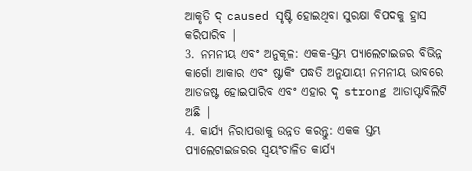ଆକୃତି ଦ୍ caused ସୃଷ୍ଟି ହୋଇଥିବା ସୁରକ୍ଷା ବିପଦକୁ ହ୍ରାସ କରିପାରିବ |
3. ନମନୀୟ ଏବଂ ଅନୁକୂଳ: ଏକକ-ସ୍ତମ୍ଭ ପ୍ୟାଲେଟାଇଜର ବିଭିନ୍ନ କାର୍ଗୋ ଆକାର ଏବଂ ଷ୍ଟାକିଂ ପଦ୍ଧତି ଅନୁଯାୟୀ ନମନୀୟ ଭାବରେ ଆଡଜଷ୍ଟ ହୋଇପାରିବ ଏବଂ ଏହାର ଦୃ strong ଆଡାପ୍ଟାବିଲିଟି ଅଛି |
4. କାର୍ଯ୍ୟ ନିରାପତ୍ତାକୁ ଉନ୍ନତ କରନ୍ତୁ: ଏକକ ସ୍ତମ୍ଭ ପ୍ୟାଲେଟାଇଜରର ସ୍ୱୟଂଚାଳିତ କାର୍ଯ୍ୟ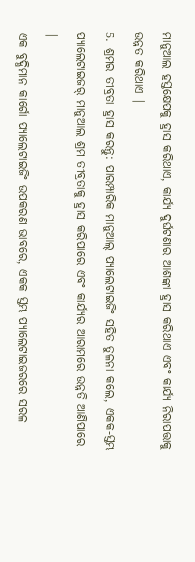ମାନୁଆଲ ହସ୍ତକ୍ଷେପକୁ ହ୍ରାସ କରିଥାଏ, କାର୍ଯ୍ୟ ଦୁର୍ଘଟଣାର ଆଶଙ୍କା ହ୍ରାସ କରିଥାଏ ଏବଂ କାର୍ଯ୍ୟ ନିରାପତ୍ତାକୁ ଉନ୍ନତ କରିଥାଏ |
5. ଶ୍ରମର ତୀବ୍ରତା ହ୍ରାସ କରନ୍ତୁ: ପାରମ୍ପାରିକ ମାନୁଆଲ୍ ପ୍ୟାଲେଟାଇଜିଂ ସହିତ ତୁଳନା କଲେ, ଏକକ-ସ୍ତମ୍ଭ ପ୍ୟାଲେଟାଇଜର୍ ମାନୁଆଲ ଶ୍ରମ ତୀବ୍ରତାକୁ ହ୍ରାସ କରିପାରେ ଏବଂ କାର୍ଯ୍ୟର ଆରାମରେ ଉନ୍ନତି ଆଣିପାରେ |
ଏକ ବୁଦ୍ଧିମାନ କାର୍ଗୋ ପ୍ୟାଲେଟାଇଜିଂ ଉପକରଣ ଭାବରେ, ଏକକ ସ୍ତମ୍ଭ ପ୍ୟାଲେଟାଇଜରରେ ସରଳ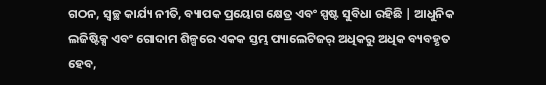ଗଠନ, ସ୍ୱଚ୍ଛ କାର୍ଯ୍ୟ ନୀତି, ବ୍ୟାପକ ପ୍ରୟୋଗ କ୍ଷେତ୍ର ଏବଂ ସ୍ପଷ୍ଟ ସୁବିଧା ରହିଛି | ଆଧୁନିକ ଲଜିଷ୍ଟିକ୍ସ ଏବଂ ଗୋଦାମ ଶିଳ୍ପରେ ଏକକ ସ୍ତମ୍ଭ ପ୍ୟାଲେଟିଜର୍ ଅଧିକରୁ ଅଧିକ ବ୍ୟବହୃତ ହେବ,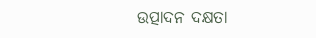ଉତ୍ପାଦନ ଦକ୍ଷତା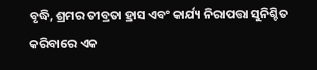ବୃଦ୍ଧି, ଶ୍ରମର ତୀବ୍ରତା ହ୍ରାସ ଏବଂ କାର୍ଯ୍ୟ ନିରାପତ୍ତା ସୁନିଶ୍ଚିତ କରିବାରେ ଏକ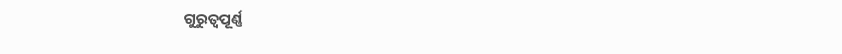ଗୁରୁତ୍ୱପୂର୍ଣ୍ଣ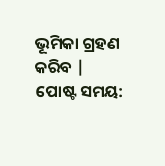ଭୂମିକା ଗ୍ରହଣ କରିବ |
ପୋଷ୍ଟ ସମୟ: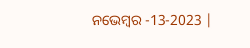ନଭେମ୍ବର -13-2023 |